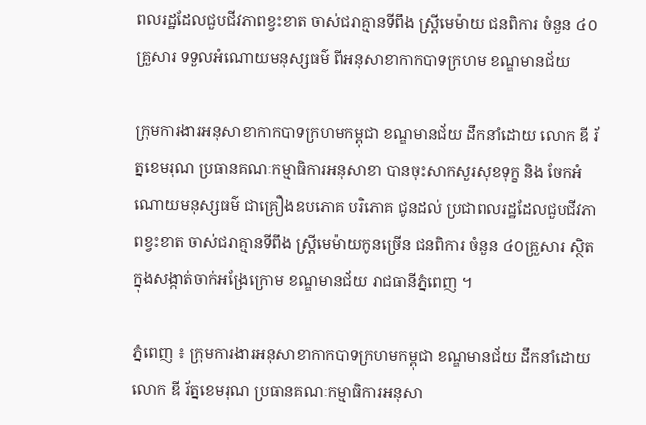ពលរដ្ឋដែលជួបជីវភាពខ្វះខាត ចាស់ជរាគ្មានទីពឹង ស្ត្រីមេម៉ាយ ជនពិការ ចំនួន ៤០គ្រួសារ ទទួលអំណោយមនុស្សធម៌ ពីអនុសាខាកាកបាទក្រហម ខណ្ឌមានជ័យ

ក្រុមការងារអនុសាខាកាកបាទក្រហមកម្ពុជា ខណ្ឌមានជ័យ ដឹកនាំដោយ លោក ឌី រ័ត្នខេមរុណ ប្រធានគណៈកម្មាធិការអនុសាខា បានចុះសាកសួរសុខទុក្ខ និង ចែកអំណោយមនុស្សធម៌ ជាគ្រឿងឧបភោគ បរិភោគ ជូនដល់ ប្រជាពលរដ្ឋដែលជួបជីវភាពខ្វះខាត ចាស់ជរាគ្មានទីពឹង ស្តី្រមេម៉ាយកូនច្រើន ជនពិការ ចំនួន ៤០គ្រួសារ ស្ថិតក្នុងសង្កាត់ចាក់អង្រែក្រោម ខណ្ឌមានជ័យ រាជធានីភ្នំពេញ ។

ភ្នំពេញ ៖ ក្រុមការងារអនុសាខាកាកបាទក្រហមកម្ពុជា ខណ្ឌមានជ័យ ដឹកនាំដោយ លោក ឌី រ័ត្នខេមរុណ ប្រធានគណៈកម្មាធិការអនុសា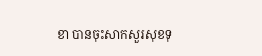ខា បានចុះសាកសួរសុខទុ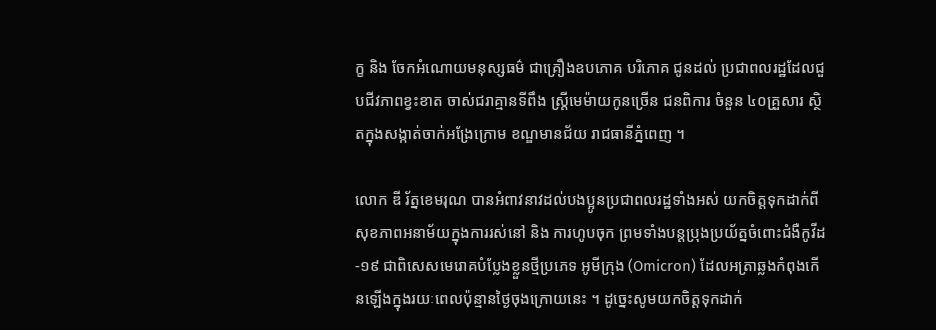ក្ខ និង ចែកអំណោយមនុស្សធម៌ ជាគ្រឿងឧបភោគ បរិភោគ ជូនដល់ ប្រជាពលរដ្ឋដែលជួបជីវភាពខ្វះខាត ចាស់ជរាគ្មានទីពឹង ស្តី្រមេម៉ាយកូនច្រើន ជនពិការ ចំនួន ៤០គ្រួសារ ស្ថិតក្នុងសង្កាត់ចាក់អង្រែក្រោម ខណ្ឌមានជ័យ រាជធានីភ្នំពេញ ។

លោក ឌី រ័ត្នខេមរុណ បានអំពាវនាវដល់បងប្អូនប្រជាពលរដ្ឋទាំងអស់ យកចិត្តទុកដាក់ពីសុខភាពអនាម័យក្នុងការរស់នៅ និង ការហូបចុក ព្រមទាំងបន្តប្រុងប្រយ័ត្នចំពោះជំងឺកូវីដ-១៩ ជាពិសេសមេរោគបំប្លែងខ្លួនថ្មីប្រភេទ អូមីក្រុង (Omicron) ដែលអត្រាឆ្លងកំពុងកើនឡើងក្នុងរយៈពេលប៉ុន្មានថ្ងៃចុងក្រោយនេះ ។ ដូច្នេះសូមយកចិត្តទុកដាក់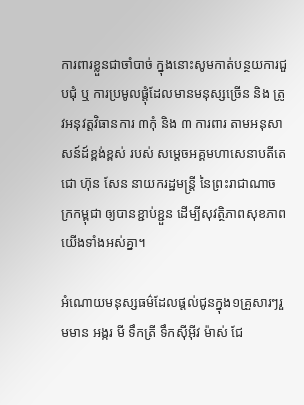ការពារខ្លួនជាចាំបាច់ ក្នុងនោះសូមកាត់បន្ថយការជួបជុំ ឬ ការប្រមូលផ្តុំដែលមានមនុស្សច្រើន និង ត្រូវអនុវត្តវិធានការ ៣កុំ និង ៣ ការពារ តាមអនុសាសន៍ដ៍ខ្ពង់ខ្ពស់ របស់ សម្តេចអគ្គមហាសេនាបតីតេជោ ហ៊ុន សែន នាយករដ្ឋមន្ត្រី នៃព្រះរាជាណាចក្រកម្ពុជា ឲ្យបានខ្ជាប់ខ្ជួន ដើម្បីសុវត្ថិភាពសុខភាពយើងទាំងអស់គ្នា។

អំណោយមនុស្សធម៌ដែលផ្តល់ជូនក្នុង១គ្រួសារៗរួមមាន អង្ករ មី ទឹកត្រី ទឹកសុីអ៊ីវ ម៉ាស់ ជែ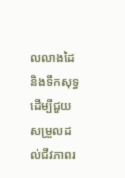លលាងដៃ និងទឹកសុទ្ធ ដើម្បីជួយសម្រួលដល់ជីវភាពរ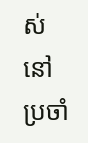ស់នៅប្រចាំ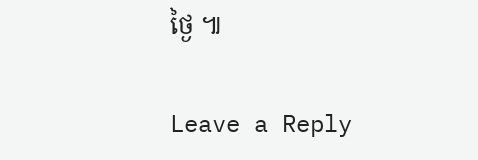ថ្ងៃ ៕

Leave a Reply